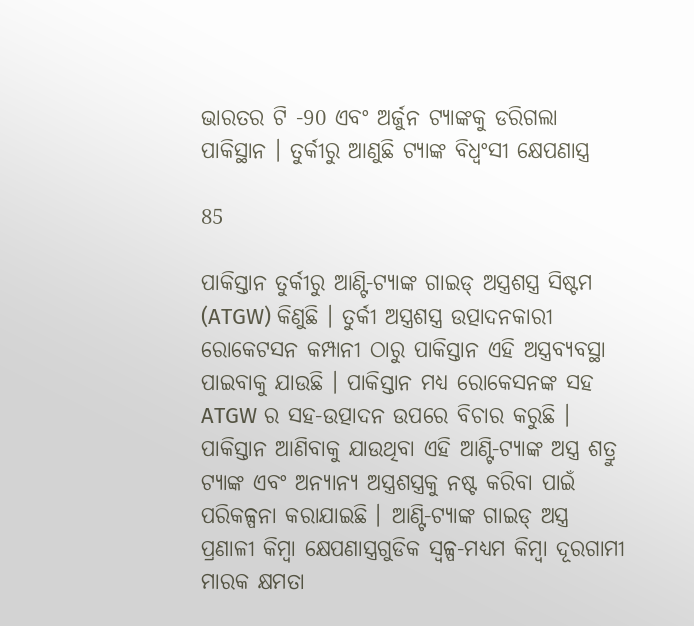ଭାରତର ଟି -90 ଏବଂ ଅର୍ଜୁନ ଟ୍ୟାଙ୍କକୁ ଡରିଗଲା ପାକିସ୍ଥାନ । ତୁର୍କୀରୁ ଆଣୁଛି ଟ୍ୟାଙ୍କ ବିଧ୍ଵଂସୀ କ୍ଷେପଣାସ୍ତ୍ର

85

ପାକିସ୍ତାନ ତୁର୍କୀରୁ ଆଣ୍ଟି-ଟ୍ୟାଙ୍କ ଗାଇଡ୍ ଅସ୍ତ୍ରଶସ୍ତ୍ର ସିଷ୍ଟମ (ATGW) କିଣୁଛି । ତୁର୍କୀ ଅସ୍ତ୍ରଶସ୍ତ୍ର ଉତ୍ପାଦନକାରୀ ରୋକେଟସନ କମ୍ପାନୀ ଠାରୁ ପାକିସ୍ତାନ ଏହି ଅସ୍ତ୍ରବ୍ୟବସ୍ଥା ପାଇବାକୁ ଯାଉଛି । ପାକିସ୍ତାନ ମଧ୍ୟ ରୋକେସନଙ୍କ ସହ ATGW ର ସହ-ଉତ୍ପାଦନ ଉପରେ ବିଚାର କରୁଛି ।  ପାକିସ୍ତାନ ଆଣିବାକୁ ଯାଉଥିବା ଏହି ଆଣ୍ଟି-ଟ୍ୟାଙ୍କ ଅସ୍ତ୍ର ଶତ୍ରୁ ଟ୍ୟାଙ୍କ ଏବଂ ଅନ୍ୟାନ୍ୟ ଅସ୍ତ୍ରଶସ୍ତ୍ରକୁ ନଷ୍ଟ କରିବା ପାଇଁ ପରିକଳ୍ପନା କରାଯାଇଛି । ଆଣ୍ଟି-ଟ୍ୟାଙ୍କ ଗାଇଡ୍ ଅସ୍ତ୍ର ପ୍ରଣାଳୀ କିମ୍ବା କ୍ଷେପଣାସ୍ତ୍ରଗୁଡିକ ସ୍ୱଳ୍ପ-ମଧ୍ୟମ କିମ୍ବା ଦୂରଗାମୀ ମାରକ କ୍ଷମତା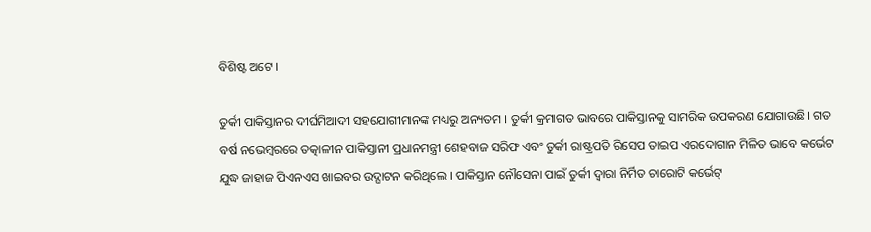ବିଶିଷ୍ଟ ଅଟେ ।

ତୁର୍କୀ ପାକିସ୍ତାନର ଦୀର୍ଘମିଆଦୀ ସହଯୋଗୀମାନଙ୍କ ମଧ୍ୟରୁ ଅନ୍ୟତମ । ତୁର୍କୀ କ୍ରମାଗତ ଭାବରେ ପାକିସ୍ତାନକୁ ସାମରିକ ଉପକରଣ ଯୋଗାଉଛି। ଗତ ବର୍ଷ ନଭେମ୍ବରରେ ତତ୍କାଳୀନ ପାକିସ୍ତାନୀ ପ୍ରଧାନମନ୍ତ୍ରୀ ଶେହବାଜ ସରିଫ ଏବଂ ତୁର୍କୀ ରାଷ୍ଟ୍ରପତି ରିସେପ ତାଇପ ଏରଦୋଗାନ ମିଳିତ ଭାବେ କର୍ଭେଟ ଯୁଦ୍ଧ ଜାହାଜ ପିଏନଏସ ଖାଇବର ଉଦ୍ଘାଟନ କରିଥିଲେ । ପାକିସ୍ତାନ ନୌସେନା ପାଇଁ ତୁର୍କୀ ଦ୍ୱାରା ନିର୍ମିତ ଚାରୋଟି କର୍ଭେଟ୍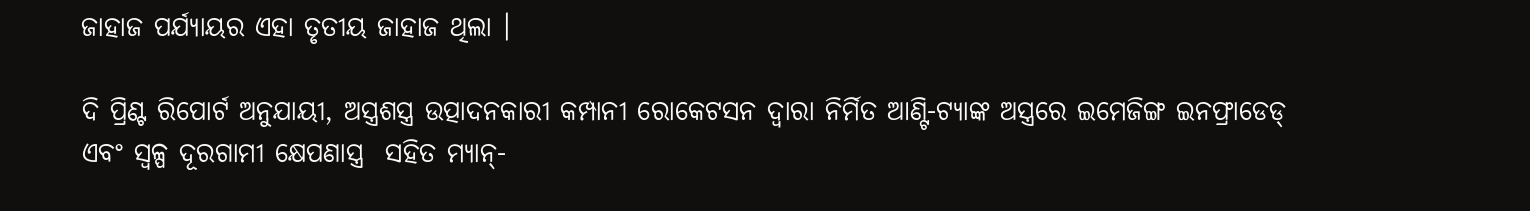ଜାହାଜ ପର୍ଯ୍ୟାୟର ଏହା ତୃତୀୟ ଜାହାଜ ଥିଲା ।

ଦି ପ୍ରିଣ୍ଟ ରିପୋର୍ଟ ଅନୁଯାୟୀ, ଅସ୍ତ୍ରଶସ୍ତ୍ର ଉତ୍ପାଦନକାରୀ କମ୍ପାନୀ ରୋକେଟସନ ଦ୍ୱାରା ନିର୍ମିତ ଆଣ୍ଟି-ଟ୍ୟାଙ୍କ ଅସ୍ତ୍ରରେ ଇମେଜିଙ୍ଗ ଇନଫ୍ରାଡେଡ୍ ଏବଂ ସ୍ୱଳ୍ପ ଦୂରଗାମୀ କ୍ଷେପଣାସ୍ତ୍ର  ସହିତ ମ୍ୟାନ୍-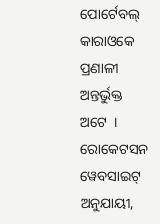ପୋର୍ଟେବଲ୍ କାରାଓକେ ପ୍ରଣାଳୀ ଅନ୍ତର୍ଭୁକ୍ତ ଅଟେ  । ରୋକେଟସନ ୱେବସାଇଟ୍ ଅନୁଯାୟୀ,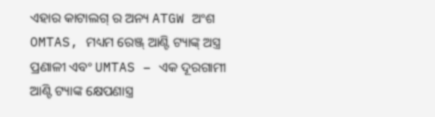ଏହାର କାଟାଲଗ୍ ର ଅନ୍ୟ ATGW ଅଂଶ OMTAS, ମଧ୍ୟମ ରେଞ୍ଜ୍ ଆଣ୍ଟି ଟ୍ୟାଙ୍କ୍ ଅସ୍ତ୍ର ପ୍ରଣାଳୀ ଏବଂ UMTAS – ଏକ ଦୂରଗାମୀ ଆଣ୍ଟି ଟ୍ୟାଙ୍କ କ୍ଷେପଣାସ୍ତ୍ର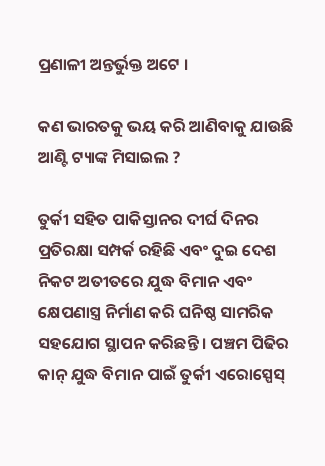ପ୍ରଣାଳୀ ଅନ୍ତର୍ଭୁକ୍ତ ଅଟେ ।

କଣ ଭାରତକୁ ଭୟ କରି ଆଣିବାକୁ ଯାଉଛି  ଆଣ୍ଟି ଟ୍ୟାଙ୍କ ମିସାଇଲ ?

ତୁର୍କୀ ସହିତ ପାକିସ୍ତାନର ଦୀର୍ଘ ଦିନର ପ୍ରତିରକ୍ଷା ସମ୍ପର୍କ ରହିଛି ଏବଂ ଦୁଇ ଦେଶ ନିକଟ ଅତୀତରେ ଯୁଦ୍ଧ ବିମାନ ଏବଂ କ୍ଷେପଣାସ୍ତ୍ର ନିର୍ମାଣ କରି ଘନିଷ୍ଠ ସାମରିକ ସହଯୋଗ ସ୍ଥାପନ କରିଛନ୍ତି । ପଞ୍ଚମ ପିଢିର କାନ୍ ଯୁଦ୍ଧ ବିମାନ ପାଇଁ ତୁର୍କୀ ଏରୋସ୍ପେସ୍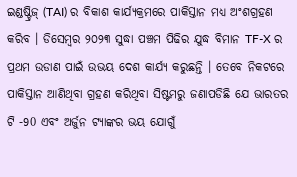ଇଣ୍ଡଷ୍ଟ୍ରିଜ୍ (TAI) ର ବିକାଶ କାର୍ଯ୍ୟକ୍ରମରେ ପାକିସ୍ତାନ ମଧ୍ୟ ଅଂଶଗ୍ରହଣ କରିବ । ଡିସେମ୍ବର ୨୦୨୩ ସୁଦ୍ଧା ପଞ୍ଚମ ପିଢିର ଯୁଦ୍ଧ ବିମାନ TF-X ର ପ୍ରଥମ ଉଡାଣ ପାଇଁ ଉଭୟ ଦେଶ କାର୍ଯ୍ୟ କରୁଛନ୍ତି । ତେବେ ନିକଟରେ ପାକିସ୍ତାନ ଆଣିଥିବା ଗ୍ରହଣ କରିଥିବା ସିଷ୍ଟମରୁ ଜଣାପଡିଛି ଯେ ଭାରତର ଟି -90 ଏବଂ ଅର୍ଜୁନ ଟ୍ୟାଙ୍କର ଭୟ ଯୋଗୁଁ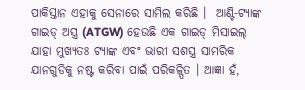ପାକିସ୍ତାନ ଏହାକୁ ସେନାରେ ସାମିଲ କରିଛି ।  ଆଣ୍ଟି-ଟ୍ୟାଙ୍କ ଗାଇଡ୍ ଅସ୍ତ୍ର (ATGW) ହେଉଛି ଏକ ଗାଇଡ୍ ମିସାଇଲ୍ ଯାହା ମୁଖ୍ୟତଃ ଟ୍ୟାଙ୍କ ଏବଂ ଭାରୀ ସଶସ୍ତ୍ର ସାମରିକ ଯାନଗୁଡିକୁ ନଷ୍ଟ କରିବା ପାଇଁ ପରିକଳ୍ପିତ । ଆଜ୍ଞା ହଁ,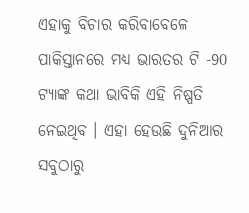ଏହାକୁ ବିଚାର କରିବାବେଳେ ପାକିସ୍ତାନରେ ମଧ୍ୟ ଭାରତର ଟି -90 ଟ୍ୟାଙ୍କ କଥା ଭାବିକି ଏହି ନିଷ୍ପତି ନେଇଥିବ । ଏହା ହେଉଛି ଦୁନିଆର ସବୁଠାରୁ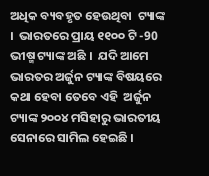ଅଧିକ ବ୍ୟବହୃତ ହେଉଥିବା  ଟ୍ୟାଙ୍କ ।  ଭାରତରେ ପ୍ରାୟ ୧୧୦୦ ଟି -90 ଭୀଷ୍ମ ଟ୍ୟାଙ୍କ ଅଛି ।  ଯଦି ଆମେ ଭାରତର ଅର୍ଜୁନ ଟ୍ୟାଙ୍କ ବିଷୟରେ କଥା ହେବା ତେବେ ଏହି  ଅର୍ଜୁନ ଟ୍ୟାଙ୍କ ୨୦୦୪ ମସିହାରୁ ଭାରତୀୟ ସେନାରେ ସାମିଲ ହେଇଛି ।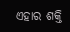ଏହାର ଶକ୍ତି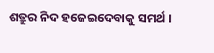ଶତ୍ରୁର ନିଦ ହଜେଇଦେବାକୁ ସମର୍ଥ ।